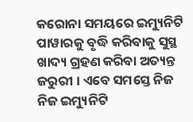କରୋନା ସମୟରେ ଇମ୍ୟୁନିଟି ପାୱାରକୁ ବୃଦ୍ଧି କରିବାକୁ ସୁସ୍ଥ ଖାଦ୍ୟ ଗ୍ରହଣ କରିବା ଅତ୍ୟନ୍ତ ଜରୁରୀ । ଏବେ ସମସ୍ତେ ନିଜ ନିଜ ଇମ୍ୟୁନିଟି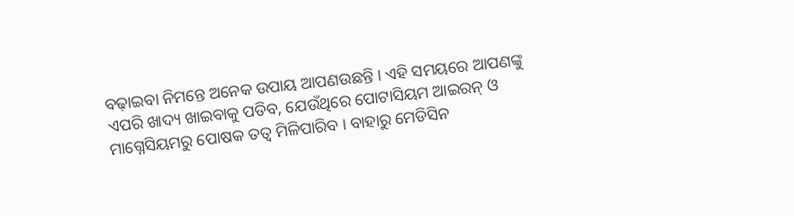ବଢ଼ାଇବା ନିମନ୍ତେ ଅନେକ ଉପାୟ ଆପଣଉଛନ୍ତି । ଏହି ସମୟରେ ଆପଣଙ୍କୁ ଏପରି ଖାଦ୍ୟ ଖାଇବାକୁ ପଡିବ, ଯେଉଁଥିରେ ପୋଟାସିୟମ ଆଇରନ୍ ଓ ମାଗ୍ନେସିୟମରୁ ପୋଷକ ତତ୍ୱ ମିଳିପାରିବ । ବାହାରୁ ମେଡିସିନ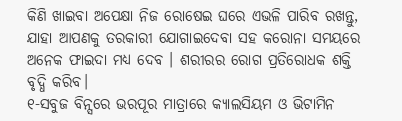କିଣି ଖାଇବା ଅପେକ୍ଷା ନିଜ ରୋଷେଇ ଘରେ ଏଭଳି ପାରିବ ରଖନ୍ତୁ, ଯାହା ଆପଣକୁ ତରକାରୀ ଯୋଗାଇଦେବା ସହ କରୋନା ସମୟରେ ଅନେକ ଫାଇଦା ମଧ୍ୟ ଦେବ । ଶରୀରର ରୋଗ ପ୍ରତିରୋଧକ ଶକ୍ତି ବୃଦ୍ଧି କରିବ।
୧-ସବୁଜ ବିନ୍ସରେ ଭରପୂର ମାତ୍ରାରେ କ୍ୟାଲସିୟମ ଓ ଭିଟାମିନ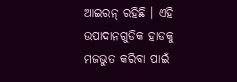ଆଇରନ୍ ରହିଛି । ଏହି ଉପାଦାନଗୁଡିକ ହାଡକୁ ମଜଭୁତ କରିବା ପାଇଁ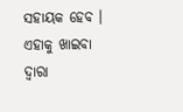ସହାୟକ ହେବ । ଏହାକୁ ଖାଇବା ଦ୍ୱାରା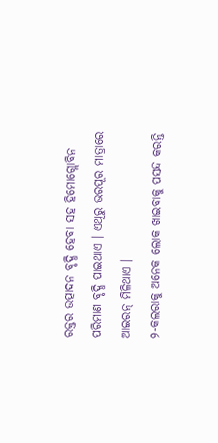ରକ୍ତର ଉତ୍ପାଦନ ବୃଦ୍ଧି ହେବା ସହ ହିମୋଗ୍ଲୋବିନ ପରିମାଣ ବୃଦ୍ଧି ପାଇଥାଏ । ଏଥିରୁ ଭରପୂର ମାତ୍ରାରେ ଆଇରନ୍ ମିଳିଥାଏ ।
୨-କଲରାକୁ ଅନେକ ଲୋକ ଖାଇବାକୁ ପସନ୍ଦ କରନ୍ତି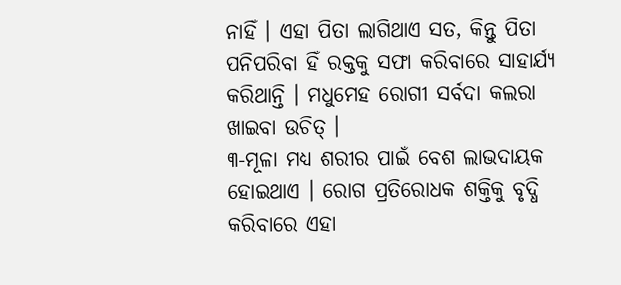ନାହିଁ । ଏହା ପିତା ଲାଗିଥାଏ ସତ, କିନ୍ତୁ ପିତା ପନିପରିବା ହିଁ ରକ୍ତକୁ ସଫା କରିବାରେ ସାହାର୍ଯ୍ୟ କରିଥାନ୍ତି । ମଧୁମେହ ରୋଗୀ ସର୍ବଦା କଲରା ଖାଇବା ଉଚିତ୍ ।
୩-ମୂଳା ମଧ୍ୟ ଶରୀର ପାଇଁ ବେଶ ଲାଭଦାୟକ ହୋଇଥାଏ । ରୋଗ ପ୍ରତିରୋଧକ ଶକ୍ତିକୁ ବୃଦ୍ଧି କରିବାରେ ଏହା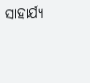ସାହାର୍ଯ୍ୟ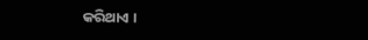କରିଥାଏ ।